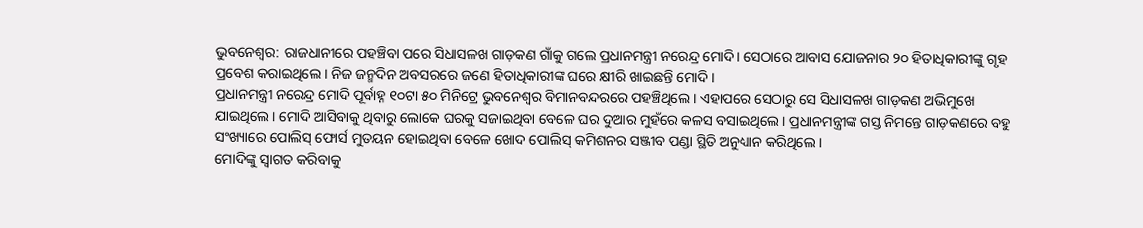ଭୁବନେଶ୍ବର: ରାଜଧାନୀରେ ପହଞ୍ଚିବା ପରେ ସିଧାସଳଖ ଗାଡ଼କଣ ଗାଁକୁ ଗଲେ ପ୍ରଧାନମନ୍ତ୍ରୀ ନରେନ୍ଦ୍ର ମୋଦି। ସେଠାରେ ଆବାସ ଯୋଜନାର ୨୦ ହିତାଧିକାରୀଙ୍କୁ ଗୃହ ପ୍ରବେଶ କରାଇଥିଲେ । ନିଜ ଜନ୍ମଦିନ ଅବସରରେ ଜଣେ ହିତାଧିକାରୀଙ୍କ ଘରେ କ୍ଷୀରି ଖାଇଛନ୍ତି ମୋଦି ।
ପ୍ରଧାନମନ୍ତ୍ରୀ ନରେନ୍ଦ୍ର ମୋଦି ପୂର୍ବାହ୍ନ ୧୦ଟା ୫୦ ମିନିଟ୍ରେ ଭୁବନେଶ୍ୱର ବିମାନବନ୍ଦରରେ ପହଞ୍ଚିଥିଲେ । ଏହାପରେ ସେଠାରୁ ସେ ସିଧାସଳଖ ଗାଡ଼କଣ ଅଭିମୁଖେ ଯାଇଥିଲେ । ମୋଦି ଆସିବାକୁ ଥିବାରୁ ଲୋକେ ଘରକୁ ସଜାଇଥିବା ବେଳେ ଘର ଦୁଆର ମୁହଁରେ କଳସ ବସାଇଥିଲେ । ପ୍ରଧାନମନ୍ତ୍ରୀଙ୍କ ଗସ୍ତ ନିମନ୍ତେ ଗାଡ଼କଣରେ ବହୁ ସଂଖ୍ୟାରେ ପୋଲିସ୍ ଫୋର୍ସ ମୁତୟନ ହୋଇଥିବା ବେଳେ ଖୋଦ ପୋଲିସ୍ କମିଶନର ସଞ୍ଜୀବ ପଣ୍ଡା ସ୍ଥିତି ଅନୁଧ୍ୟାନ କରିଥିଲେ ।
ମୋଦିଙ୍କୁ ସ୍ୱାଗତ କରିବାକୁ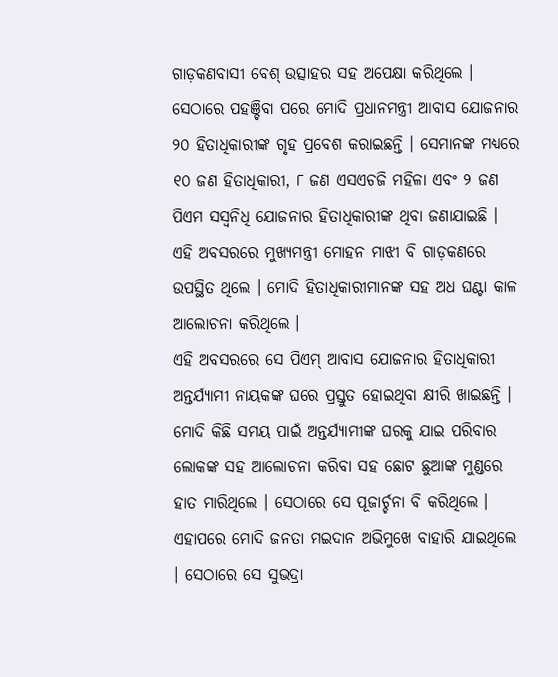ଗାଡ଼କଣବାସୀ ବେଶ୍ ଉତ୍ସାହର ସହ ଅପେକ୍ଷା କରିଥିଲେ । ସେଠାରେ ପହଞ୍ଚିବା ପରେ ମୋଦି ପ୍ରଧାନମନ୍ତ୍ରୀ ଆବାସ ଯୋଜନାର ୨୦ ହିତାଧିକାରୀଙ୍କ ଗୃହ ପ୍ରବେଶ କରାଇଛନ୍ତି । ସେମାନଙ୍କ ମଧ୍ୟରେ ୧୦ ଜଣ ହିତାଧିକାରୀ, ୮ ଜଣ ଏସଏଚଜି ମହିଳା ଏବଂ ୨ ଜଣ ପିଏମ ସସ୍ୱନିଧି ଯୋଜନାର ହିତାଧିକାରୀଙ୍କ ଥିବା ଜଣାଯାଇଛି । ଏହି ଅବସରରେ ମୁଖ୍ୟମନ୍ତ୍ରୀ ମୋହନ ମାଝୀ ବି ଗାଡ଼କଣରେ ଉପସ୍ଥିତ ଥିଲେ । ମୋଦି ହିତାଧିକାରୀମାନଙ୍କ ସହ ଅଧ ଘଣ୍ଟା କାଳ ଆଲୋଚନା କରିଥିଲେ ।
ଏହି ଅବସରରେ ସେ ପିଏମ୍ ଆବାସ ଯୋଜନାର ହିତାଧିକାରୀ ଅନ୍ତର୍ଯ୍ୟାମୀ ନାୟକଙ୍କ ଘରେ ପ୍ରସ୍ତୁତ ହୋଇଥିବା କ୍ଷୀରି ଖାଇଛନ୍ତି । ମୋଦି କିଛି ସମୟ ପାଇଁ ଅନ୍ତର୍ଯ୍ୟାମୀଙ୍କ ଘରକୁ ଯାଇ ପରିବାର ଲୋକଙ୍କ ସହ ଆଲୋଚନା କରିବା ସହ ଛୋଟ ଛୁଆଙ୍କ ମୁଣ୍ଡରେ ହାତ ମାରିଥିଲେ । ସେଠାରେ ସେ ପୂଜାର୍ଚ୍ଚନା ବି କରିଥିଲେ । ଏହାପରେ ମୋଦି ଜନତା ମଇଦାନ ଅଭିମୁଖେ ବାହାରି ଯାଇଥିଲେ । ସେଠାରେ ସେ ସୁଭଦ୍ରା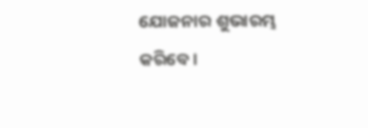ଯୋଜନାର ଶୁଭାରମ୍ଭ କରିବେ ।